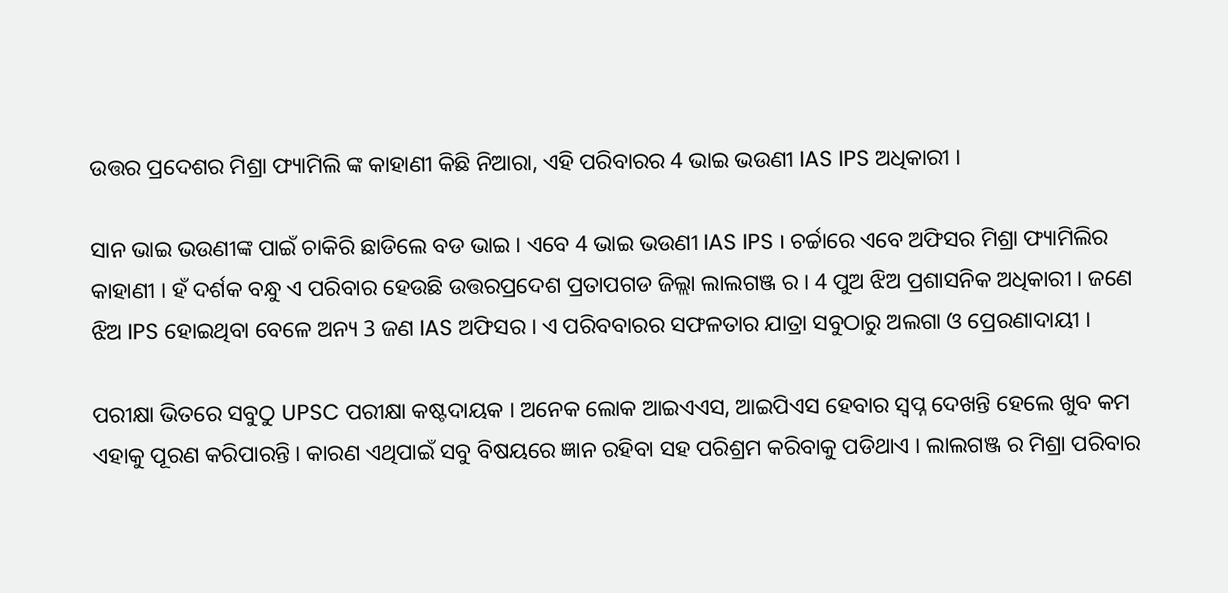ଉତ୍ତର ପ୍ରଦେଶର ମିଶ୍ରା ଫ୍ୟାମିଲି ଙ୍କ କାହାଣୀ କିଛି ନିଆରା, ଏହି ପରିବାରର 4 ଭାଇ ଭଉଣୀ IAS IPS ଅଧିକାରୀ ।

ସାନ ଭାଇ ଭଉଣୀଙ୍କ ପାଇଁ ଚାକିରି ଛାଡିଲେ ବଡ ଭାଇ । ଏବେ 4 ଭାଇ ଭଉଣୀ IAS IPS । ଚର୍ଚ୍ଚାରେ ଏବେ ଅଫିସର ମିଶ୍ରା ଫ୍ୟାମିଲିର କାହାଣୀ । ହଁ ଦର୍ଶକ ବନ୍ଧୁ ଏ ପରିବାର ହେଉଛି ଉତ୍ତରପ୍ରଦେଶ ପ୍ରତାପଗଡ ଜିଲ୍ଲା ଲାଲଗଞ୍ଜ ର । 4 ପୁଅ ଝିଅ ପ୍ରଶାସନିକ ଅଧିକାରୀ । ଜଣେ ଝିଅ IPS ହୋଇଥିବା ବେଳେ ଅନ୍ୟ 3 ଜଣ IAS ଅଫିସର । ଏ ପରିବବାରର ସଫଳତାର ଯାତ୍ରା ସବୁଠାରୁ ଅଲଗା ଓ ପ୍ରେରଣାଦାୟୀ ।

ପରୀକ୍ଷା ଭିତରେ ସବୁଠୁ UPSC ପରୀକ୍ଷା କଷ୍ଟଦାୟକ । ଅନେକ ଲୋକ ଆଇଏଏସ, ଆଇପିଏସ ହେବାର ସ୍ଵପ୍ନ ଦେଖନ୍ତି ହେଲେ ଖୁବ କମ ଏହାକୁ ପୂରଣ କରିପାରନ୍ତି । କାରଣ ଏଥିପାଇଁ ସବୁ ବିଷୟରେ ଜ୍ଞାନ ରହିବା ସହ ପରିଶ୍ରମ କରିବାକୁ ପଡିଥାଏ । ଲାଲଗଞ୍ଜ ର ମିଶ୍ରା ପରିବାର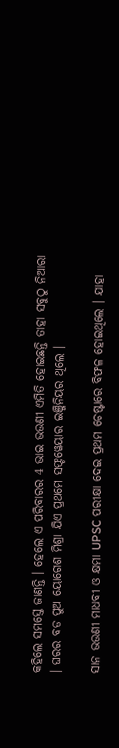କହିଲେ ସମସ୍ତେ ଜାଣନ୍ତି । ହେଲେ ଏ ପରିବାରର 4 ଭାଇ ଭଉଣୀ ଏମିତି ହୋଇଛନ୍ତି ତାହା ସବୁଠୁ ନିଆରା । ଘରର ବଡ ପୁଅ ୟୋଗେଶ ମିଶ୍ରା ଯିଏ ପ୍ରଥମେ ସଫ୍ଟୱେୟାର ଇଞ୍ଜିନିୟର ଥିଲେ ।

ସାନ ଭଉଣୀ ମାଧବୀ ଓ କ୍ଷମା UPSC ପରୀକ୍ଷା ଦେଇ ପ୍ରଥମ ଚେଷ୍ଟାରେ ବିଫଳ ହୋଇଥିଲେ । ଯାହା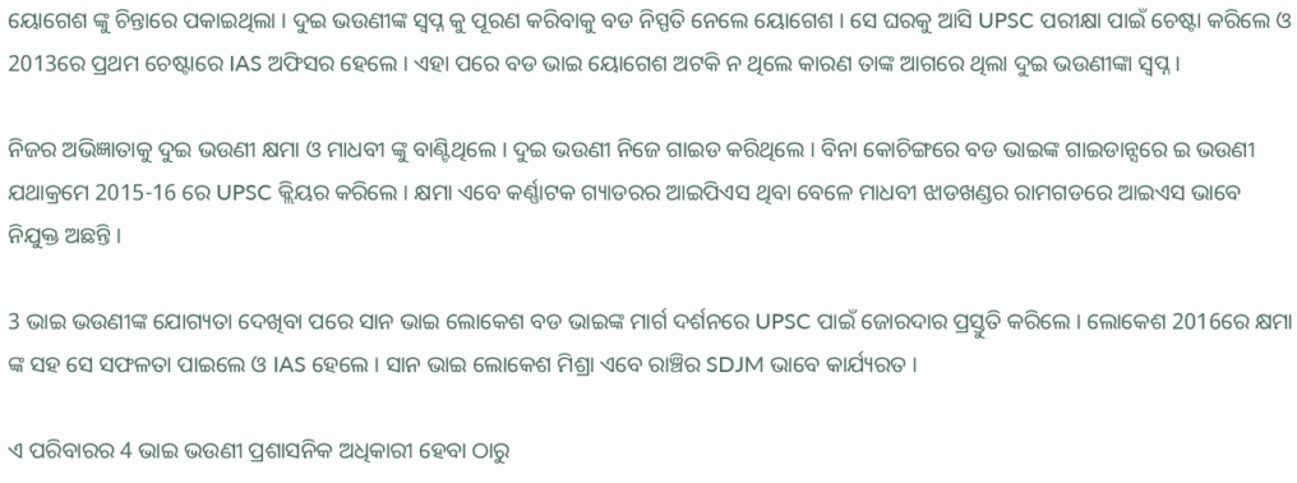ୟୋଗେଶ ଙ୍କୁ ଚିନ୍ତାରେ ପକାଇଥିଲା । ଦୁଇ ଭଉଣୀଙ୍କ ସ୍ଵପ୍ନ କୁ ପୂରଣ କରିବାକୁ ବଡ ନିସ୍ପତି ନେଲେ ୟୋଗେଶ । ସେ ଘରକୁ ଆସି UPSC ପରୀକ୍ଷା ପାଇଁ ଚେଷ୍ଟା କରିଲେ ଓ 2013ରେ ପ୍ରଥମ ଚେଷ୍ଟାରେ IAS ଅଫିସର ହେଲେ । ଏହା ପରେ ବଡ ଭାଇ ୟୋଗେଶ ଅଟକି ନ ଥିଲେ କାରଣ ତାଙ୍କ ଆଗରେ ଥିଲା ଦୁଇ ଭଉଣୀଙ୍କା ସ୍ଵପ୍ନ ।

ନିଜର ଅଭିଜ୍ଞାତାକୁ ଦୁଇ ଭଉଣୀ କ୍ଷମା ଓ ମାଧବୀ ଙ୍କୁ ବାଣ୍ଟିଥିଲେ । ଦୁଇ ଭଉଣୀ ନିଜେ ଗାଇଡ କରିଥିଲେ । ବିନା କୋଚିଙ୍ଗରେ ବଡ ଭାଇଙ୍କ ଗାଇଡାନ୍ସରେ ଇ ଭଉଣୀ ଯଥାକ୍ରମେ 2015-16 ରେ UPSC କ୍ଲିୟର କରିଲେ । କ୍ଷମା ଏବେ କର୍ଣ୍ଣାଟକ ଗ୍ୟାଡରର ଆଇପିଏସ ଥିବା ବେଳେ ମାଧବୀ ଝାଡଖଣ୍ଡର ରାମଗଡରେ ଆଇଏସ ଭାବେ ନିଯୁକ୍ତ ଅଛନ୍ତି ।

3 ଭାଇ ଭଉଣୀଙ୍କ ଯୋଗ୍ୟତା ଦେଖିବା ପରେ ସାନ ଭାଇ ଲୋକେଶ ବଡ ଭାଇଙ୍କ ମାର୍ଗ ଦର୍ଶନରେ UPSC ପାଇଁ ଜୋରଦାର ପ୍ରସ୍ତୁତି କରିଲେ । ଲୋକେଶ 2016ରେ କ୍ଷମା ଙ୍କ ସହ ସେ ସଫଳତା ପାଇଲେ ଓ IAS ହେଲେ । ସାନ ଭାଇ ଲୋକେଶ ମିଶ୍ରା ଏବେ ରାଞ୍ଚିର SDJM ଭାବେ କାର୍ଯ୍ୟରତ ।

ଏ ପରିବାରର 4 ଭାଇ ଭଉଣୀ ପ୍ରଶାସନିକ ଅଧିକାରୀ ହେବା ଠାରୁ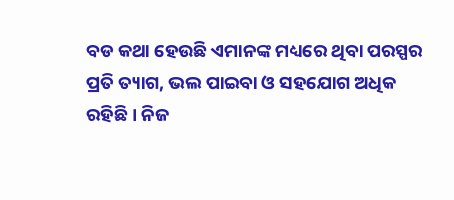ବଡ କଥା ହେଉଛି ଏମାନଙ୍କ ମଧ୍ୟରେ ଥିବା ପରସ୍ପର ପ୍ରତି ତ୍ୟାଗ, ଭଲ ପାଇବା ଓ ସହଯୋଗ ଅଧିକ ରହିଛି । ନିଜ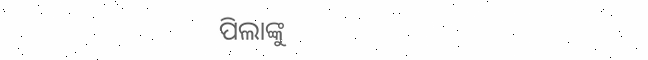ପିଲାଙ୍କୁ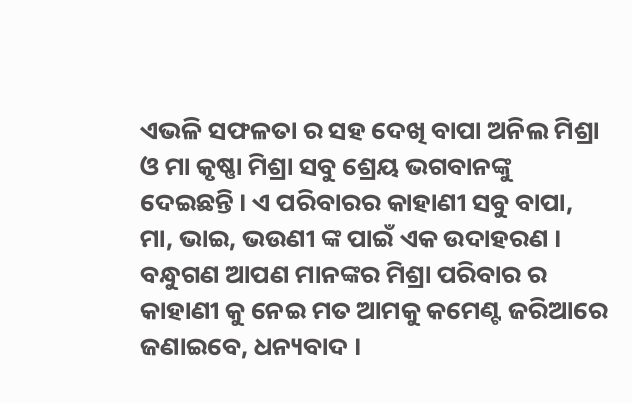ଏଭଳି ସଫଳତା ର ସହ ଦେଖି ବାପା ଅନିଲ ମିଶ୍ରା ଓ ମା କୃଷ୍ଣା ମିଶ୍ରା ସବୁ ଶ୍ରେୟ ଭଗବାନଙ୍କୁ ଦେଇଛନ୍ତି । ଏ ପରିବାରର କାହାଣୀ ସବୁ ବାପା, ମା, ଭାଇ, ଭଉଣୀ ଙ୍କ ପାଇଁ ଏକ ଉଦାହରଣ । ବନ୍ଧୁଗଣ ଆପଣ ମାନଙ୍କର ମିଶ୍ରା ପରିବାର ର କାହାଣୀ କୁ ନେଇ ମତ ଆମକୁ କମେଣ୍ଟ ଜରିଆରେ ଜଣାଇବେ, ଧନ୍ୟବାଦ ।